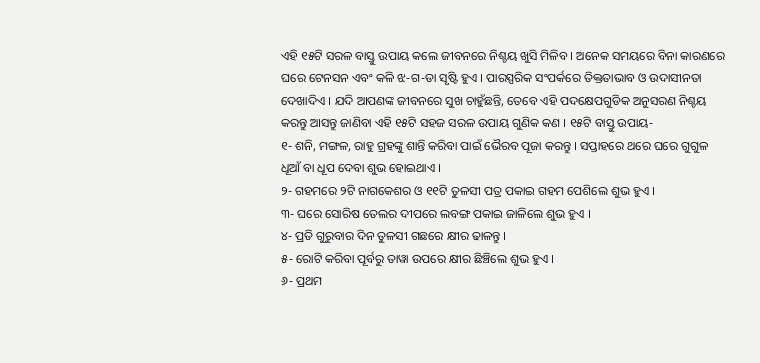ଏହି ୧୫ଟି ସରଳ ବାସ୍ତୁ ଉପାୟ କଲେ ଜୀବନରେ ନିଶ୍ଚୟ ଖୁସି ମିଳିବ । ଅନେକ ସମୟରେ ବିନା କାରଣରେ ଘରେ ଟେନସନ ଏବଂ କଳି ଝ-ଗ-ଡା ସୃଷ୍ଟି ହୁଏ । ପାରସ୍ପରିକ ସଂପର୍କରେ ତିକ୍ତତାଭାବ ଓ ଉଦାସୀନତା ଦେଖାଦିଏ । ଯଦି ଆପଣଙ୍କ ଜୀବନରେ ସୁଖ ଚାହୁଁଛନ୍ତି, ତେବେ ଏହି ପଦକ୍ଷେପଗୁଡିକ ଅନୁସରଣ ନିଶ୍ଚୟ କରନ୍ତୁ ଆସନ୍ତୁ ଜାଣିବା ଏହି ୧୫ଟି ସହଜ ସରଳ ଉପାୟ ଗୁଣିକ କଣ । ୧୫ଟି ବାସ୍ତୁ ଉପାୟ-
୧- ଶନି, ମଙ୍ଗଳ, ରାହୁ ଗ୍ରହଙ୍କୁ ଶାନ୍ତି କରିବା ପାଇଁ ଭୈରବ ପୂଜା କରନ୍ତୁ । ସପ୍ତାହରେ ଥରେ ଘରେ ଗୁଗୁଳ ଧୂଆଁ ବା ଧୂପ ଦେବା ଶୁଭ ହୋଇଥାଏ ।
୨- ଗହମରେ ୨ଟି ନାଗକେଶର ଓ ୧୧ଟି ତୁଳସୀ ପତ୍ର ପକାଇ ଗହମ ପେଶିଲେ ଶୁଭ ହୁଏ ।
୩- ଘରେ ସୋରିଷ ତେଲର ଦୀପରେ ଲବଙ୍ଗ ପକାଇ ଜାଳିଲେ ଶୁଭ ହୁଏ ।
୪- ପ୍ରତି ଗୁରୁବାର ଦିନ ତୁଳସୀ ଗଛରେ କ୍ଷୀର ଢାଳନ୍ତୁ ।
୫- ରୋଟି କରିବା ପୂର୍ବରୁ ତାୱା ଉପରେ କ୍ଷୀର ଛିଞ୍ଚିଲେ ଶୁଭ ହୁଏ ।
୬- ପ୍ରଥମ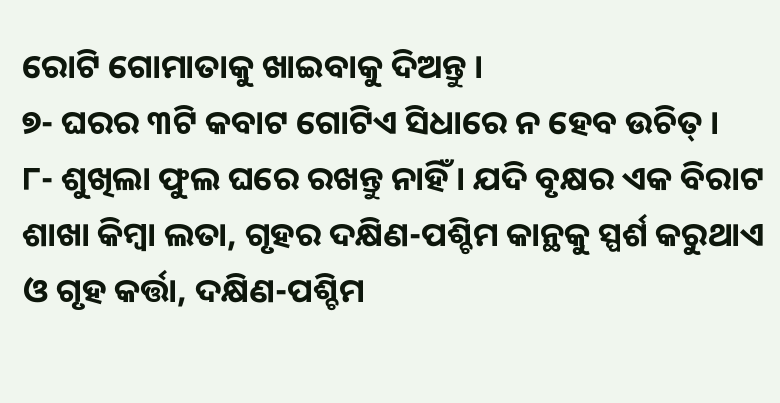ରୋଟି ଗୋମାତାକୁ ଖାଇବାକୁ ଦିଅନ୍ତୁ ।
୭- ଘରର ୩ଟି କବାଟ ଗୋଟିଏ ସିଧାରେ ନ ହେବ ଉଚିତ୍ ।
୮- ଶୁଖିଲା ଫୁଲ ଘରେ ରଖନ୍ତୁ ନାହିଁ । ଯଦି ବୃକ୍ଷର ଏକ ବିରାଟ ଶାଖା କିମ୍ବା ଲତା, ଗୃହର ଦକ୍ଷିଣ-ପଶ୍ଚିମ କାନ୍ଥକୁ ସ୍ପର୍ଶ କରୁଥାଏ ଓ ଗୃହ କର୍ତ୍ତା, ଦକ୍ଷିଣ-ପଶ୍ଚିମ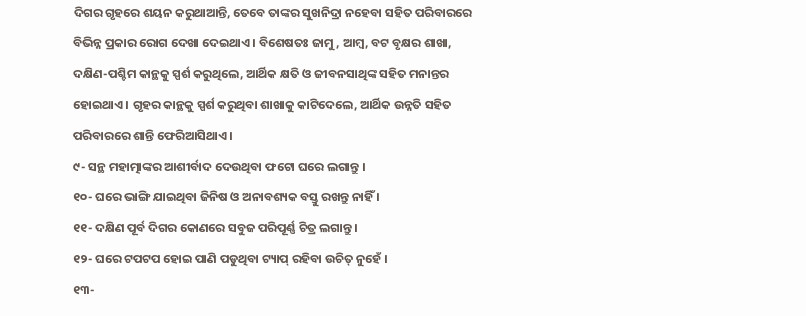ଦିଗର ଗୃହରେ ଶୟନ କରୁଥାଆନ୍ତି, ତେବେ ତାଙ୍କର ସୁଖନିଦ୍ରା ନହେବା ସହିତ ପରିବାରରେ ବିଭିନ୍ନ ପ୍ରକାର ରୋଗ ଦେଖା ଦେଇଥାଏ । ବିଶେଷତଃ ଜାମୁ, ଆମ୍ବ, ବଟ ବୃକ୍ଷର ଶାଖା, ଦକ୍ଷିଣ-ପଶ୍ଚିମ କାନ୍ଥକୁ ସ୍ପର୍ଶ କରୁଥିଲେ, ଆର୍ଥିକ କ୍ଷତି ଓ ଜୀବନସାଥିଙ୍କ ସହିତ ମନାନ୍ତର ହୋଇଥାଏ । ଗୃହର କାନ୍ଥକୁ ସ୍ପର୍ଶ କରୁଥିବା ଶାଖାକୁ କାଟିଦେଲେ, ଆର୍ଥିକ ଉନ୍ନତି ସହିତ ପରିବାରରେ ଶାନ୍ତି ଫେରିଆସିଥାଏ ।
୯- ସନ୍ଥ ମହାତ୍ମାଙ୍କର ଆଶୀର୍ବାଦ ଦେଉଥିବା ଫଟୋ ଘରେ ଲଗାନ୍ତୁ ।
୧୦- ଘରେ ଭାଙ୍ଗି ଯାଇଥିବା ଜିନିଷ ଓ ଅନାବଶ୍ୟକ ବସ୍ତୁ ରଖନ୍ତୁ ନାହିଁ ।
୧୧- ଦକ୍ଷିଣ ପୂର୍ବ ଦିଗର କୋଣରେ ସବୁଜ ପରିପୂର୍ଣ୍ଣ ଚିତ୍ର ଲଗାନ୍ତୁ ।
୧୨- ଘରେ ଟପଟପ ହୋଇ ପାଣି ପଡୁଥିବା ଟ୍ୟାପ୍ ରହିବା ଉଚିତ୍ ନୁହେଁ ।
୧୩-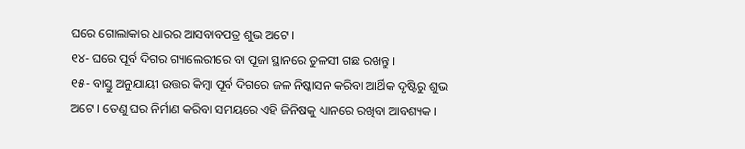ଘରେ ଗୋଲାକାର ଧାରର ଆସବାବପତ୍ର ଶୁଭ ଅଟେ ।
୧୪- ଘରେ ପୂର୍ବ ଦିଗର ଗ୍ୟାଲେରୀରେ ବା ପୂଜା ସ୍ଥାନରେ ତୁଳସୀ ଗଛ ରଖନ୍ତୁ ।
୧୫- ବାସ୍ତୁ ଅନୁଯାୟୀ ଉତ୍ତର କିମ୍ବା ପୂର୍ବ ଦିଗରେ ଜଳ ନିଷ୍କାସନ କରିବା ଆର୍ଥିକ ଦୃଷ୍ଟିରୁ ଶୁଭ ଅଟେ । ତେଣୁ ଘର ନିର୍ମାଣ କରିବା ସମୟରେ ଏହି ଜିନିଷକୁ ଧ୍ୟାନରେ ରଖିବା ଆବଶ୍ୟକ ।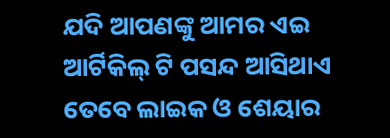ଯଦି ଆପଣଙ୍କୁ ଆମର ଏଇ ଆର୍ଟିକିଲ୍ ଟି ପସନ୍ଦ ଆସିଥାଏ ତେବେ ଲାଇକ ଓ ଶେୟାର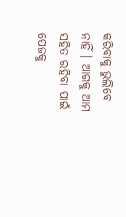କରିବାକୁ ଭୁଲିବେ ନାହିଁ । ଆଗକୁ ଆମ ସହିତ ରହିବା ପାଇଁ ପେଜକୁ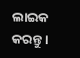ଲାଇକ କରନ୍ତୁ ।